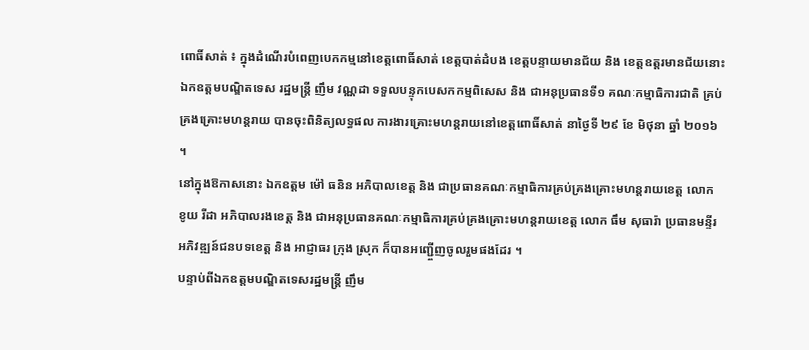ពោធិ៍សាត់ ៖ ក្នុងដំណើរបំពេញបេកកម្មនៅខេត្តពោធិ៍សាត់ ខេត្តបាត់ដំបង ខេត្តបន្ទាយមានជ័យ និង ខេត្តឧត្តរមានជ័យនោះ ឯកឧត្តមបណ្ឌិតទេស រដ្ឋមន្ត្រី ញឹម វណ្ណដា ទទួលបន្ទុកបេសកកម្មពិសេស និង ជាអនុប្រធានទី១ គណៈកម្មាធិការជាតិ គ្រប់គ្រងគ្រោះមហន្តរាយ បានចុះពិនិត្យលទ្ធផល ការងារគ្រោះមហន្តរាយនៅខេត្តពោធិ៍សាត់ នាថ្ងៃទី ២៩ ខែ មិថុនា ឆ្នាំ ២០១៦ ។
នៅក្នុងឱកាសនោះ ឯកឧត្តម ម៉ៅ ធនិន អភិបាលខេត្ត និង ជាប្រធានគណៈកម្មាធិការគ្រប់គ្រងគ្រោះមហន្តរាយខេត្ត លោក ខូយ រីដា អភិបាលរងខេត្ត និង ជាអនុប្រធានគណៈកម្មាធិការគ្រប់គ្រងគ្រោះមហន្តរាយខេត្ត លោក ធឹម សុធារ៉ា ប្រធានមន្ទីរអភិវឌ្ឍន៍ជនបទខេត្ត និង អាជ្ញាធរ ក្រុង ស្រុក ក៏បានអញ្ជើ្ចញចូលរួមផងដែរ ។
បន្ទាប់ពីឯកឧត្តមបណ្ឌិតទេសរដ្ឋមន្ត្រី ញឹម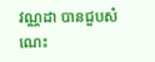វណ្ណដា បានជួបសំណេះ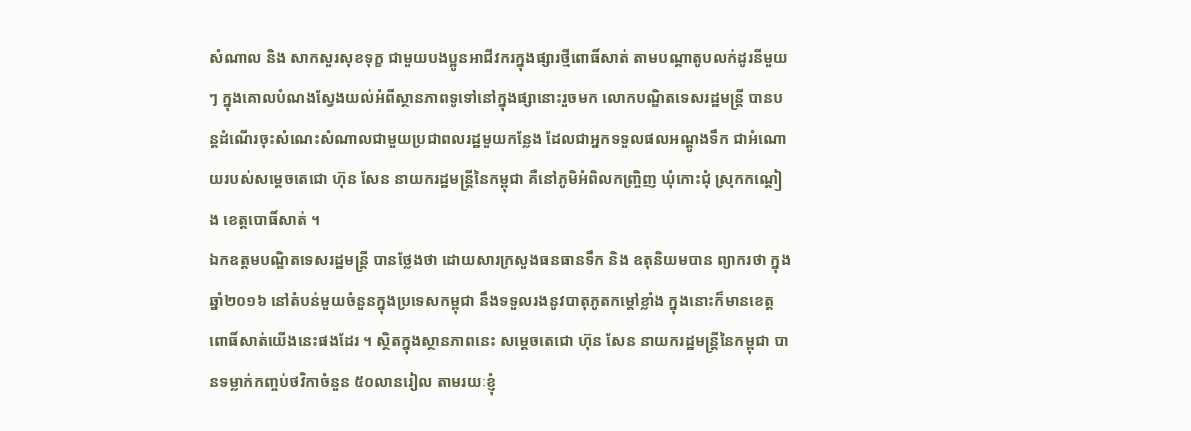សំណាល និង សាកសួរសុខទុក្ខ ជាមួយបងប្អូនអាជីវករក្នុងផ្សារថ្មីពោធិ៍សាត់ តាមបណ្តាតូបលក់ដូរនីមួយៗ ក្នុងគោលបំណងស្វែងយល់អំពីស្ថានភាពទូទៅនៅក្នុងផ្សានោះរួចមក លោកបណ្ឌិតទេសរដ្ឋមន្ត្រី បានបន្តដំណើរចុះសំណេះសំណាលជាមួយប្រជាពលរដ្ឋមួយកន្លែង ដែលជាអ្នកទទួលផលអណ្តូងទឹក ជាអំណោយរបស់សម្តេចតេជោ ហ៊ុន សែន នាយករដ្ឋមន្ត្រីនៃកម្ពុជា គឺនៅភូមិអំពិលកញ្ច្រិញ ឃុំកោះជុំ ស្រុកកណ្តៀង ខេត្តបោធិ៍សាត់ ។
ឯកឧត្តមបណ្ឌិតទេសរដ្ឋមន្ត្រី បានថ្លែងថា ដោយសារក្រសួងធនធានទឹក និង ឧតុនិយមបាន ព្យាករថា ក្នុងឆ្នាំ២០១៦ នៅតំបន់មួយចំនួនក្នុងប្រទេសកម្ពុជា នឹងទទួលរងនូវបាតុភូតកម្តៅខ្លាំង ក្នុងនោះក៏មានខេត្តពោធិ៍សាត់យើងនេះផងដែរ ។ ស្ថិតក្នុងស្ថានភាពនេះ សម្តេចតេជោ ហ៊ុន សែន នាយករដ្ឋមន្ត្រីនៃកម្ពុជា បានទម្លាក់កញ្ចប់ថវិកាចំនួន ៥០លានរៀល តាមរយៈខ្ញុំ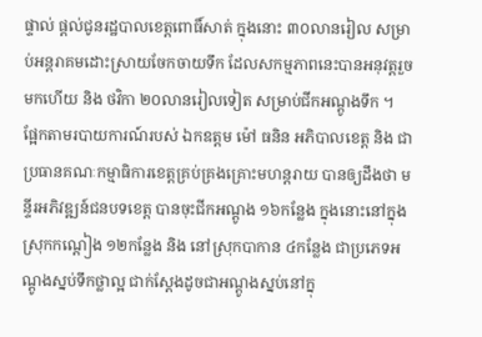ផ្ទាល់ ផ្តល់ជូនរដ្ឋបាលខេត្តពោធិ៍សាត់ ក្នុងនោះ ៣០លានរៀល សម្រាប់អន្តរាគមដោះស្រាយចែកចាយទឹក ដែលសកម្មភាពនេះបានអនុវត្តរួចមកហើយ និង ថវិកា ២០លានរៀលទៀត សម្រាប់ជីកអណ្តូងទឹក ។
ផ្អែកតាមរបាយការណ៍របស់ ឯកឧត្តម ម៉ៅ ធនិន អភិបាលខេត្ត និង ជាប្រធានគណៈកម្មាធិការខេត្តគ្រប់គ្រងគ្រោះមហន្តរាយ បានឲ្យដឹងថា មន្ទីរអភិវឌ្ឍន៍ជនបទខេត្ត បានចុះជីកអណ្តូង ១៦កន្លែង ក្នុងនោះនៅក្នុងស្រុកកណ្តៀង ១២កន្លែង និង នៅស្រុកបាកាន ៤កន្លែង ជាប្រភេទអណ្តូងស្នប់ទឹកថ្លាល្អ ជាក់ស្តែងដូចជាអណ្តូងស្នប់នៅក្នុ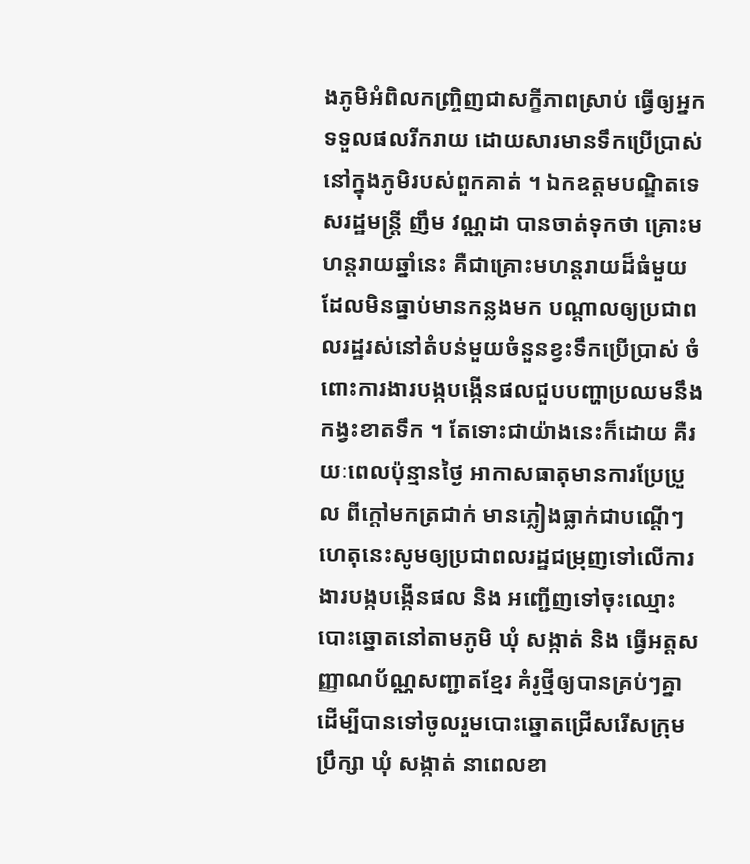ងភូមិអំពិលកញ្ច្រិញជាសក្ខីភាពស្រាប់ ធ្វើឲ្យអ្នកទទួលផលរីករាយ ដោយសារមានទឹកប្រើប្រាស់នៅក្នុងភូមិរបស់ពួកគាត់ ។ ឯកឧត្តមបណ្ឌិតទេសរដ្ឋមន្ត្រី ញឹម វណ្ណដា បានចាត់ទុកថា គ្រោះមហន្តរាយឆ្នាំនេះ គឺជាគ្រោះមហន្តរាយដ៏ធំមួយដែលមិនធ្នាប់មានកន្លងមក បណ្តាលឲ្យប្រជាពលរដ្ឋរស់នៅតំបន់មួយចំនួនខ្វះទឹកប្រើប្រាស់ ចំពោះការងារបង្កបង្កើនផលជួបបញ្ហាប្រឈមនឹងកង្វះខាតទឹក ។ តែទោះជាយ៉ាងនេះក៏ដោយ គឺរយៈពេលប៉ុន្មានថ្ងៃ អាកាសធាតុមានការប្រែប្រួល ពីក្តៅមកត្រជាក់ មានភ្លៀងធ្លាក់ជាបណ្តើៗ ហេតុនេះសូមឲ្យប្រជាពលរដ្ឋជម្រុញទៅលើការងារបង្កបង្កើនផល និង អញ្ជើញទៅចុះឈ្មោះបោះឆ្នោតនៅតាមភូមិ ឃុំ សង្កាត់ និង ធ្វើអត្តសញ្ញាណប័ណ្ណសញ្ជាតខ្មែរ គំរូថ្មីឲ្យបានគ្រប់ៗគ្នា ដើម្បីបានទៅចូលរួមបោះឆ្នោតជ្រើសរើសក្រុមប្រឹក្សា ឃុំ សង្កាត់ នាពេលខា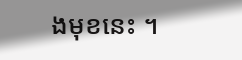ងមុខនេះ ។